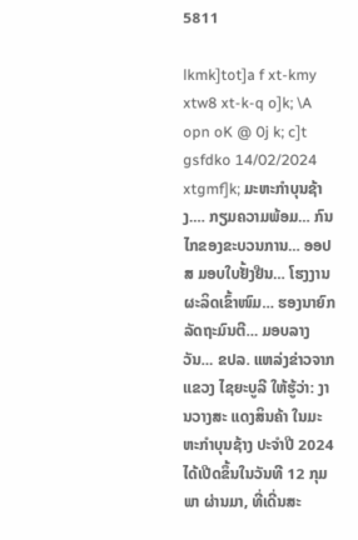5811

lkmk]tot]a f xt-kmy xtw8 xt-k-q o]k; \A opn oK @ 0j k; c]t gsfdko 14/02/2024 xtgmf]k; ມະຫະກຳບຸນຊ້າງ.... ກຽມຄວາມພ້ອມ... ກົນໄກຂອງຂະບວນການ... ອອປສ ມອບໃບຢັ້ງຢືນ... ໂຮງງານຜະລິດເຂົ້າໜົມ... ຮອງນາຍົກລັດຖະມົນຕີ... ມອບລາງວັນ... ຂປລ. ແຫລ່ງຂ່າວຈາກແຂວງ ໄຊຍະບູລີ ໃຫ້ຮູ້ວ່າ: ງານວາງສະ ແດງສິນຄ້າ ໃນມະຫະກໍາບຸນຊ້າງ ປະຈໍາປີ 2024 ໄດ້ເປີດຂຶ້ນໃນວັນທີ 12 ກຸມພາ ຜ່ານມາ, ທີ່ເດີ່ນສະ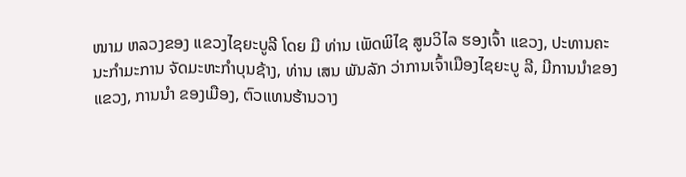ໜາມ ຫລວງຂອງ ແຂວງໄຊຍະບູລີ ໂດຍ ມີ ທ່ານ ເພັດພິໄຊ ສູນວິໄລ ຮອງເຈົ້າ ແຂວງ, ປະທານຄະນະກໍາມະການ ຈັດມະຫະກໍາບຸນຊ້າງ, ທ່ານ ເສນ ພັນລັກ ວ່າການເຈົ້າເມືອງໄຊຍະບູ ລີ, ມີການນໍາຂອງແຂວງ, ການນໍາ ຂອງເມືອງ, ຕົວແທນຮ້ານວາງ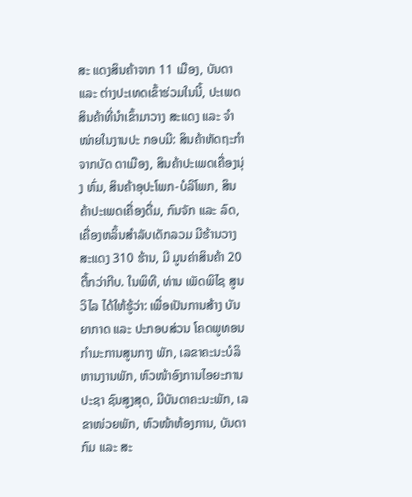ສະ ແດງສິນຄ້າຈາກ 11 ເມືອງ, ບັນດາ ແລະ ຕ່າງປະເທດເຂົ້າຮ່ວມໃນນີ້, ປະເພດສິນຄ້າທີ່ນຳເຂົ້າມາວາງ ສະແດງ ແລະ ຈຳໜ່າຍໃນງານປະ ກອບມີ: ສິນຄ້າຫັດຖະກຳຈາກບັດ ດາເມືອງ, ສິນຄ້າປະເພດເຄື່ອງນຸ່ງ ຫົ່ມ, ສິນຄ້າອຸປະໂພກ-ບໍລິໂພກ, ສິນ ຄ້າປະເພດເຄື່ອງດື່ມ, ກົນຈັກ ແລະ ລົດ, ເຄື່ອງຫລິ້ນສຳລັບເດັກລວມ ມີຮ້ານວາງສະແດງ 310 ຮ້ານ, ມີ ມູນຄ່າສິນຄ້າ 20 ຕື້ກວ່າກີບ. ໃນພິທີ, ທ່ານ ເພັດພິໄຊ ສູນວິໄລ ໄດ້ໃຫ້ຮູ້ວ່າ: ເພື່ອເປັນການສ້າງ ບັນຍາກາດ ແລະ ປະກອບສ່ວນ ໂຄດພູທອນ ກຳມະການສູນກາງ ພັກ, ເລຂາຄະນະບໍລິຫານງານພັກ, ຫົວໜ້າອົງການໄອຍະການປະຊາ ຊົນສູງສຸດ, ມີບັນດາຄະນະພັກ, ເລ ຂາໜ່ວຍພັກ, ຫົວໜ້າຫ້ອງການ, ບັນດາກົມ ແລະ ສະ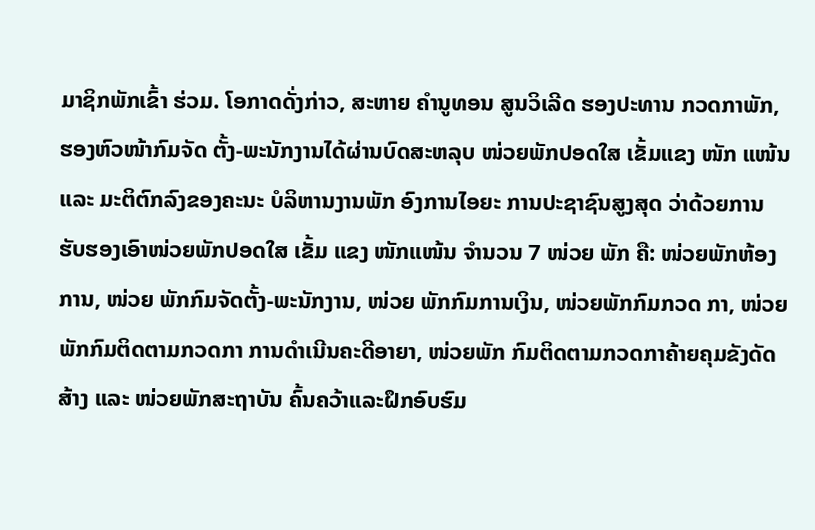ມາຊິກພັກເຂົ້າ ຮ່ວມ. ໂອກາດດັ່ງກ່າວ, ສະຫາຍ ຄຳນູທອນ ສູນວິເລີດ ຮອງປະທານ ກວດກາພັກ, ຮອງຫົວໜ້າກົມຈັດ ຕັ້ງ-ພະນັກງານໄດ້ຜ່ານບົດສະຫລຸບ ໜ່ວຍພັກປອດໃສ ເຂັ້ມແຂງ ໜັກ ແໜ້ນ ແລະ ມະຕິຕົກລົງຂອງຄະນະ ບໍລິຫານງານພັກ ອົງການໄອຍະ ການປະຊາຊົນສູງສຸດ ວ່າດ້ວຍການ ຮັບຮອງເອົາໜ່ວຍພັກປອດໃສ ເຂັ້ມ ແຂງ ໜັກແໜ້ນ ຈຳນວນ 7 ໜ່ວຍ ພັກ ຄື: ໜ່ວຍພັກຫ້ອງການ, ໜ່ວຍ ພັກກົມຈັດຕັ້ງ-ພະນັກງານ, ໜ່ວຍ ພັກກົມການເງິນ, ໜ່ວຍພັກກົມກວດ ກາ, ໜ່ວຍພັກກົມຕິດຕາມກວດກາ ການດໍາເນີນຄະດີອາຍາ, ໜ່ວຍພັກ ກົມຕິດຕາມກວດກາຄ້າຍຄຸມຂັງດັດສ້າງ ແລະ ໜ່ວຍພັກສະຖາບັນ ຄົ້ນຄວ້າແລະຝຶກອົບຮົມ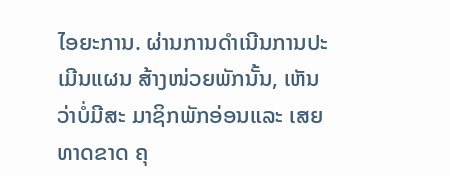ໄອຍະການ. ຜ່ານການດໍາເນີນການປະເມີນແຜນ ສ້າງໜ່ວຍພັກນັ້ນ, ເຫັນວ່າບໍ່ມີສະ ມາຊິກພັກອ່ອນແລະ ເສຍທາດຂາດ ຄຸ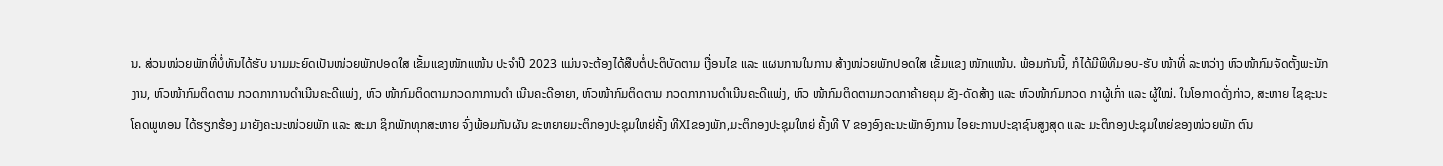ນ. ສ່ວນໜ່ວຍພັກທີ່ບໍ່ທັນໄດ້ຮັບ ນາມມະຍົດເປັນໜ່ວຍພັກປອດໃສ ເຂັ້ມແຂງໜັກແໜ້ນ ປະຈໍາປີ 2023 ແມ່ນຈະຕ້ອງໄດ້ສືບຕໍ່ປະຕິບັດຕາມ ເງື່ອນໄຂ ແລະ ແຜນການໃນການ ສ້າງໜ່ວຍພັກປອດໃສ ເຂັ້ມແຂງ ໜັກແໜ້ນ. ພ້ອມກັນນີ້, ກໍໄດ້ມີພິທີມອບ-ຮັບ ໜ້າທີ່ ລະຫວ່າງ ຫົວໜ້າກົມຈັດຕັ້ງພະນັກງານ, ຫົວໜ້າກົມຕິດຕາມ ກວດກາການດຳເນີນຄະດີແພ່ງ, ຫົວ ໜ້າກົມຕິດຕາມກວດກາການດຳ ເນີນຄະດີອາຍາ, ຫົວໜ້າກົມຕິດຕາມ ກວດກາການດຳເນີນຄະດີແພ່ງ, ຫົວ ໜ້າກົມຕິດຕາມກວດກາຄ້າຍຄຸມ ຂັງ-ດັດສ້າງ ແລະ ຫົວໜ້າກົມກວດ ກາຜູ້ເກົ່າ ແລະ ຜູ້ໃໝ່. ໃນໂອກາດດັ່ງກ່າວ, ສະຫາຍ ໄຊຊະນະ ໂຄດພູທອນ ໄດ້ຮຽກຮ້ອງ ມາຍັງຄະນະໜ່ວຍພັກ ແລະ ສະມາ ຊິກພັກທຸກສະຫາຍ ຈົ່ງພ້ອມກັນຜັນ ຂະຫຍາຍມະຕິກອງປະຊຸມໃຫຍ່ຄັ້ງ ທີXIຂອງພັກ,ມະຕິກອງປະຊຸມໃຫຍ່ ຄັ້ງທີ V ຂອງອົງຄະນະພັກອົງການ ໄອຍະການປະຊາຊົນສູງສຸດ ແລະ ມະຕິກອງປະຊຸມໃຫຍ່ຂອງໜ່ວຍພັກ ຕົນ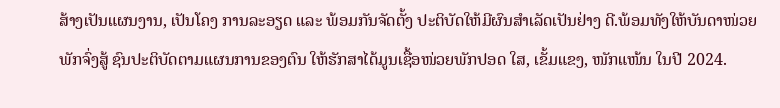ສ້າງເປັນແຜນງານ, ເປັນໂຄງ ການລະອຽດ ແລະ ພ້ອມກັນຈັດຕັ້ງ ປະຕິບັດໃຫ້ມີຜົນສຳເລັດເປັນຢ່າງ ດີ.ພ້ອມທັງໃຫ້ບັນດາໜ່ວຍພັກຈົ່ງສູ້ ຊົນປະຕິບັດຕາມແຜນການຂອງຕົນ ໃຫ້ຮັກສາໄດ້ມູນເຊື້ອໜ່ວຍພັກປອດ ໃສ, ເຂັ້ມແຂງ, ໜັກແໜ້ນ ໃນປີ 2024.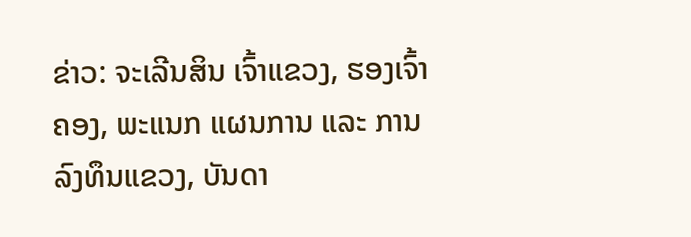ຂ່າວ: ຈະເລີນສິນ ເຈົ້າແຂວງ, ຮອງເຈົ້າຄອງ, ພະແນກ ແຜນການ ແລະ ການລົງທຶນແຂວງ, ບັນດາ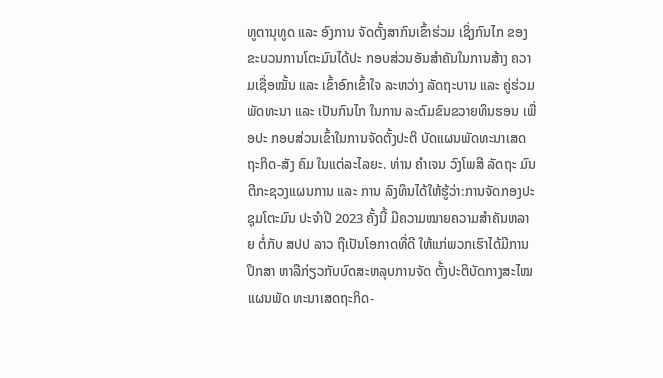ທູຕານຸທູດ ແລະ ອົງການ ຈັດຕັ້ງສາກົນເຂົ້າຮ່ວມ ເຊິ່ງກົນໄກ ຂອງຂະບວນການໂຕະມົນໄດ້ປະ ກອບສ່ວນອັນສໍາຄັນໃນການສ້າງ ຄວາມເຊື່ອໝັ້ນ ແລະ ເຂົ້າອົກເຂົ້າໃຈ ລະຫວ່າງ ລັດຖະບານ ແລະ ຄູ່ຮ່ວມ ພັດທະນາ ແລະ ເປັນກົນໄກ ໃນການ ລະດົມຂົນຂວາຍທຶນຮອນ ເພື່ອປະ ກອບສ່ວນເຂົ້າໃນການຈັດຕັ້ງປະຕິ ບັດແຜນພັດທະນາເສດຖະກິດ-ສັງ ຄົມ ໃນແຕ່ລະໄລຍະ. ທ່ານ ຄຳເຈນ ວົງໂພສີ ລັດຖະ ມົນຕີກະຊວງແຜນການ ແລະ ການ ລົງທຶນໄດ້ໃຫ້ຮູ້ວ່າ:ການຈັດກອງປະ ຊຸມໂຕະມົນ ປະຈຳປີ 2023 ຄັ້ງນີ້ ມີຄວາມໝາຍຄວາມສຳຄັນຫລາຍ ຕໍ່ກັບ ສປປ ລາວ ຖືເປັນໂອກາດທີ່ດີ ໃຫ້ແກ່ພວກເຮົາໄດ້ມີການປຶກສາ ຫາລືກ່ຽວກັບບົດສະຫລຸບການຈັດ ຕັ້ງປະຕິບັດກາງສະໄໝແຜນພັດ ທະນາເສດຖະກິດ-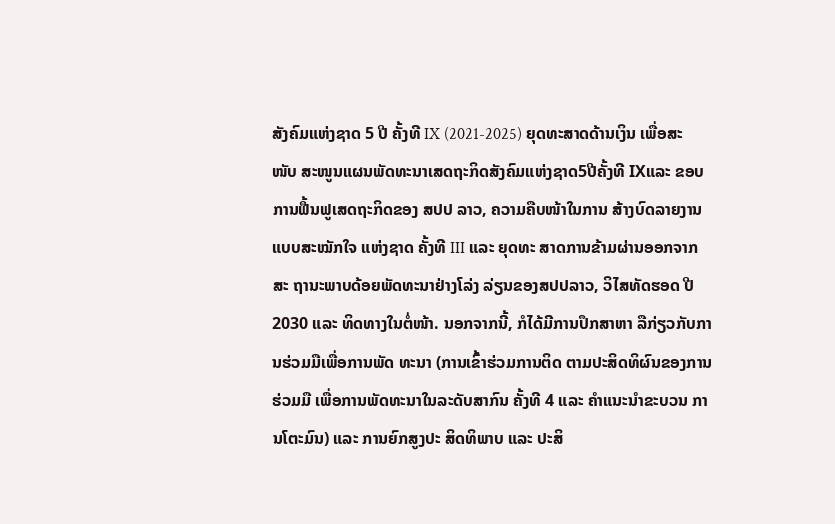ສັງຄົມແຫ່ງຊາດ 5 ປີ ຄັ້ງທີ IX (2021-2025) ຍຸດທະສາດດ້ານເງິນ ເພື່ອສະໜັບ ສະໜູນແຜນພັດທະນາເສດຖະກິດສັງຄົມແຫ່ງຊາດ5ປີຄັ້ງທີ IXແລະ ຂອບການຟື້ນຟູເສດຖະກິດຂອງ ສປປ ລາວ, ຄວາມຄືບໜ້າໃນການ ສ້າງບົດລາຍງານແບບສະໝັກໃຈ ແຫ່ງຊາດ ຄັ້ງທີ III ແລະ ຍຸດທະ ສາດການຂ້າມຜ່ານອອກຈາກສະ ຖານະພາບດ້ອຍພັດທະນາຢ່າງໂລ່ງ ລ່ຽນຂອງສປປລາວ, ວິໄສທັດຮອດ ປີ 2030 ແລະ ທິດທາງໃນຕໍ່ໜ້າ. ນອກຈາກນີ້, ກໍໄດ້ມີການປຶກສາຫາ ລືກ່ຽວກັບການຮ່ວມມືເພື່ອການພັດ ທະນາ (ການເຂົ້າຮ່ວມການຕິດ ຕາມປະສິດທິຜົນຂອງການຮ່ວມມື ເພື່ອການພັດທະນາໃນລະດັບສາກົນ ຄັ້ງທີ 4 ແລະ ຄໍາແນະນໍາຂະບວນ ການໂຕະມົນ) ແລະ ການຍົກສູງປະ ສິດທິພາບ ແລະ ປະສິ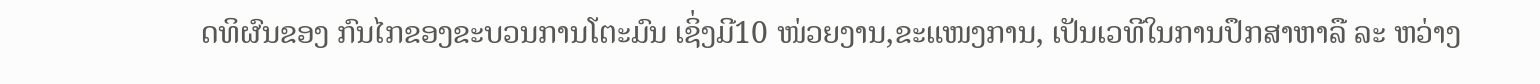ດທິຜົນຂອງ ກົນໄກຂອງຂະບວນການໂຕະມົນ ເຊິ່ງມີ10 ໜ່ວຍງານ,ຂະແໜງການ, ເປັນເວທີໃນການປຶກສາຫາລື ລະ ຫວ່າງ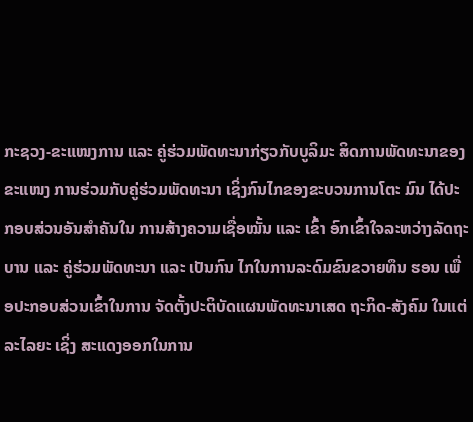ກະຊວງ-ຂະແໜງການ ແລະ ຄູ່ຮ່ວມພັດທະນາກ່ຽວກັບບູລິມະ ສິດການພັດທະນາຂອງຂະແໜງ ການຮ່ວມກັບຄູ່ຮ່ວມພັດທະນາ ເຊິ່ງກົນໄກຂອງຂະບວນການໂຕະ ມົນ ໄດ້ປະກອບສ່ວນອັນສໍາຄັນໃນ ການສ້າງຄວາມເຊື່ອໝັ້ນ ແລະ ເຂົ້າ ອົກເຂົ້າໃຈລະຫວ່າງລັດຖະບານ ແລະ ຄູ່ຮ່ວມພັດທະນາ ແລະ ເປັນກົນ ໄກໃນການລະດົມຂົນຂວາຍທຶນ ຮອນ ເພື່ອປະກອບສ່ວນເຂົ້າໃນການ ຈັດຕັ້ງປະຕິບັດແຜນພັດທະນາເສດ ຖະກິດ-ສັງຄົມ ໃນແຕ່ລະໄລຍະ ເຊິ່ງ ສະແດງອອກໃນການ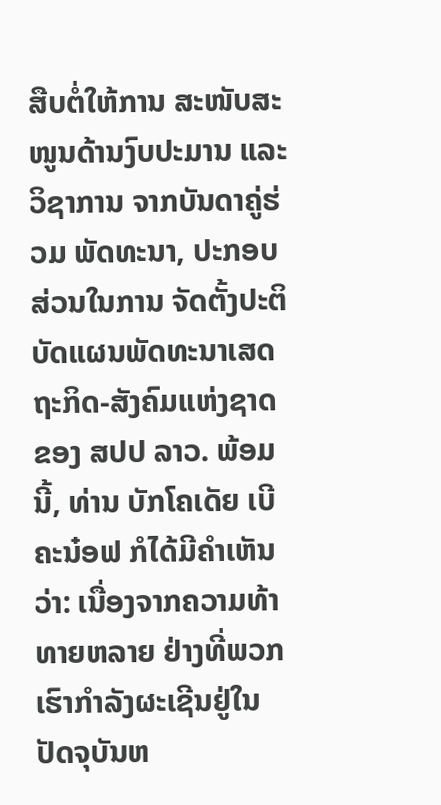ສືບຕໍ່ໃຫ້ການ ສະໜັບສະໜູນດ້ານງົບປະມານ ແລະ ວິຊາການ ຈາກບັນດາຄູ່ຮ່ວມ ພັດທະນາ, ປະກອບສ່ວນໃນການ ຈັດຕັ້ງປະຕິບັດແຜນພັດທະນາເສດ ຖະກິດ-ສັງຄົມແຫ່ງຊາດຂອງ ສປປ ລາວ. ພ້ອມນີ້, ທ່ານ ບັກໂຄເດັຍ ເບີຄະນ໋ອຟ ກໍໄດ້ມີຄໍາເຫັນວ່າ: ເນື່ອງຈາກຄວາມທ້າທາຍຫລາຍ ຢ່າງທີ່ພວກເຮົາກໍາລັງຜະເຊີນຢູ່ໃນ ປັດຈຸບັນຫ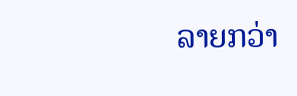ລາຍກວ່າ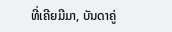ທີ່ເຄີຍມີມາ, ບັນດາຄູ່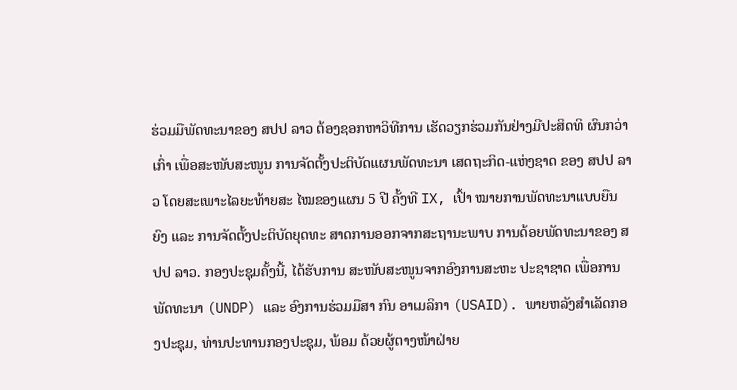ຮ່ວມມືພັດທະນາຂອງ ສປປ ລາວ ຕ້ອງຊອກຫາວິທີການ ເຮັດວຽກຮ່ວມກັນຢ່າງມີປະສິດທິ ຜົນກວ່າເກົ່າ ເພື່ອສະໜັບສະໜູນ ການຈັດຕັ້ງປະຕິບັດແຜນພັດທະນາ ເສດຖະກິດ-ແຫ່ງຊາດ ຂອງ ສປປ ລາວ ໂດຍສະເພາະໄລຍະທ້າຍສະ ໄໝຂອງແຜນ 5 ປີ ຄັ້ງທີ IX, ເປົ້າ ໝາຍການພັດທະນາແບບຍືນຍົງ ແລະ ການຈັດຕັ້ງປະຕິບັດຍຸດທະ ສາດການອອກຈາກສະຖານະພາບ ການດ້ອຍພັດທະນາຂອງ ສປປ ລາວ. ກອງປະຊຸມຄັ້ງນີ້, ໄດ້ຮັບການ ສະໜັບສະໜູນຈາກອົງການສະຫະ ປະຊາຊາດ ເພື່ອການພັດທະນາ (UNDP) ແລະ ອົງການຮ່ວມມືສາ ກົນ ອາເມລິກາ (USAID). ພາຍຫລັງສຳເລັດກອງປະຊຸມ, ທ່ານປະທານກອງປະຊຸມ, ພ້ອມ ດ້ວຍຜູ້ຕາງໜ້າຝ່າຍ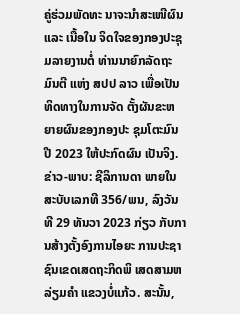ຄູ່ຮ່ວມພັດທະ ນາຈະນຳສະເໜີຜົນ ແລະ ເນື້ອໃນ ຈິດໃຈຂອງກອງປະຊຸມລາຍງານຕໍ່ ທ່ານນາຍົກລັດຖະມົນຕີ ແຫ່ງ ສປປ ລາວ ເພື່ອເປັນທິດທາງໃນການຈັດ ຕັ້ງຜັນຂະຫຍາຍຜົນຂອງກອງປະ ຊຸມໂຕະມົນ ປີ 2023 ໃຫ້ປະກົດຜົນ ເປັນຈິງ. ຂ່າວ-ພາບ: ຊີລິການດາ ພາຍໃນ ສະບັບເລກທີ 356/ພນ, ລົງວັນທີ 29 ທັນວາ 2023 ກ່ຽວ ກັບການສ້າງຕັ້ງອົງການໄອຍະ ການປະຊາຊົນເຂດເສດຖະກິດພິ ເສດສາມຫລ່ຽມຄຳ ແຂວງບໍ່ແກ້ວ. ສະນັ້ນ,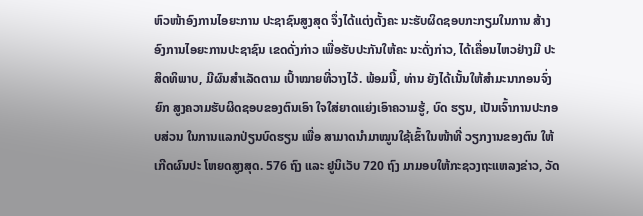ຫົວໜ້າອົງການໄອຍະການ ປະຊາຊົນສູງສຸດ ຈຶ່ງໄດ້ແຕ່ງຕັ້ງຄະ ນະຮັບຜິດຊອບກະກຽມໃນການ ສ້າງອົງການໄອຍະການປະຊາຊົນ ເຂດດັ່ງກ່າວ ເພື່ອຮັບປະກັນໃຫ້ຄະ ນະດັ່ງກ່າວ, ໄດ້ເຄື່ອນໄຫວຢ່າງມີ ປະສິດທິພາບ, ມີຜົນສຳເລັດຕາມ ເປົ້າໝາຍທີ່ວາງໄວ້. ພ້ອມນີ້, ທ່ານ ຍັງໄດ້ເນັ້ນໃຫ້ສຳມະນາກອນຈົ່ງຍົກ ສູງຄວາມຮັບຜິດຊອບຂອງຕົນເອົາ ໃຈໃສ່ຍາດແຍ່ງເອົາຄວາມຮູ້, ບົດ ຮຽນ, ເປັນເຈົ້າການປະກອບສ່ວນ ໃນການແລກປ່ຽນບົດຮຽນ ເພື່ອ ສາມາດນຳມາໝູນໃຊ້ເຂົ້າໃນໜ້າທີ່ ວຽກງານຂອງຕົນ ໃຫ້ເກີດຜົນປະ ໂຫຍດສູງສຸດ. 576 ຖົງ ແລະ ຢູນິເວັບ 720 ຖົງ ມາມອບໃຫ້ກະຊວງຖະແຫລງຂ່າວ, ວັດ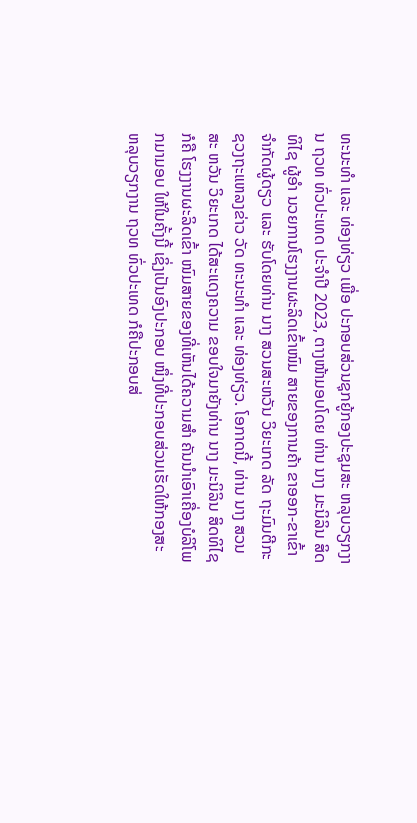ທະນະທຳ ແລະ ທ່ອງທ່ຽວ ເພື່ອ ປະກອບສ່ວນຊຸກຍູ້ກອງປະຊຸມສະ ຫລຸບວຽກງານ ຖວທ ທົ່ວປະເທດ ປະຈຳປີ 2023, ຕາງໜ້າມອບໂດຍ ທ່ານ ນາງ ມະນິລິນ ສິດທິໄຊ ຜູ້ອຳ ນວຍການໂຮງງານຜະລິດເຂົ້າໜົມ ສາຍຂອງການຄ້າ ຂາອອກ-ຂາເຂົ້າ ຈຳກັດຜູ້ດຽວ ແລະ ຮັບໂດຍທ່ານ ນາງ ສວນສະຫວັນ ວິຍະເກດ ລັດ ຖະມົນຕີກະຊວງຖະແຫລງຂ່າວ ວັດ ທະນະທຳ ແລະ ທ່ອງທ່ຽວ. ໂອກາດນີ້, ທ່ານ ນາງ ສວນສະ ຫວັນ ວິຍະເກດ ໄດ້ສະແດງຄວາມ ຂອບໃຈມາຍັງທ່ານ ນາງ ມະນິລິນ ສິດທິໄຊ ກໍຄື ໂຮງງານຜະລິດເຂົ້າ ໜົມສາຍຂອງທີ່ເຫັນໄດ້ຄວາມສຳ ຄັນນຳເອົາເຄື່ອງບໍລິໂພກມາມອບ ໃຫ້ໃນຄັ້ງນີ້ ເຊິ່ງເປັນອົງປະກອບ ໜຶ່ງທີ່ປະກອບສ່ວນເຮັດໃຫ້ກອງສະ ຫລຸບວຽກງານ ຖວທ ທົ່ວປະເທດ ກໍຄືປະກອບສ່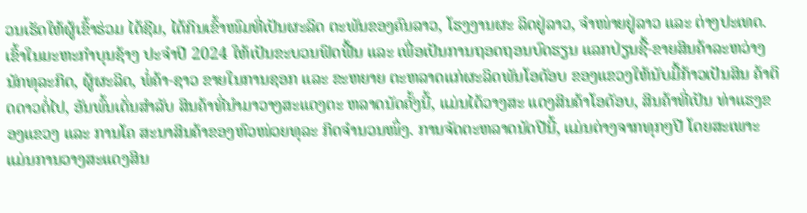ວນເຮັດໃຫ້ຜູ້ເຂົ້າຮ່ວມ ໄດ້ຊີມ, ໄດ້ກິນເຂົ້າໜົມທີ່ເປັນຜະລິດ ຕະພັນຂອງຄົນລາວ, ໂຮງງານຜະ ລິດຢູ່ລາວ, ຈຳໜ່າຍຢູ່ລາວ ແລະ ຕ່າງປະເທດ. ເຂົ້າໃນມະຫະກໍາບຸນຊ້າງ ປະຈໍາປີ 2024 ໃຫ້ເປັນຂະບວນຟົດຟື້ນ ແລະ ເພື່ອເປັນການຖອດຖອນບົດຮຽນ ແລກປ່ຽນຊື້-ຂາຍສິນຄ້າລະຫວ່າງ ນັກທຸລະກິດ, ຜູ້ຜະລິດ, ພໍ່ຄ້າ-ຊາວ ຂາຍໃນການຊອກ ແລະ ຂະຫຍາຍ ຕະຫລາດແກ່ຜະລິດພັນໂອດັອບ ຂອງແຂວງໃຫ້ນັບມື້ກ້າວເປັນສິນ ຄ້າຕິດດາວຕໍ່ໄປ, ອັນພົ້ນເດັ່ນສຳລັບ ສິນຄ້າທີ່ນຳມາວາງສະແດງຕະ ຫລາດນັດຄັ້ງນີ້, ແມ່ນໄດ້ວາງສະ ແດງສິນຄ້າໂອດັອບ, ສິນຄ້າທີ່ເປັນ ທ່າແຮງຂອງແຂວງ ແລະ ການໂຄ ສະນາສິນຄ້າຂອງຫົວໜ່ວຍທຸລະ ກິດຈຳນວນໜຶ່ງ. ການຈັດຕະຫລາດນັດປີນີ້, ແມ່ນຕ່າງຈາກທຸກໆປີ ໂດຍສະເພາະ ແມ່ນການວາງສະແດງສິນ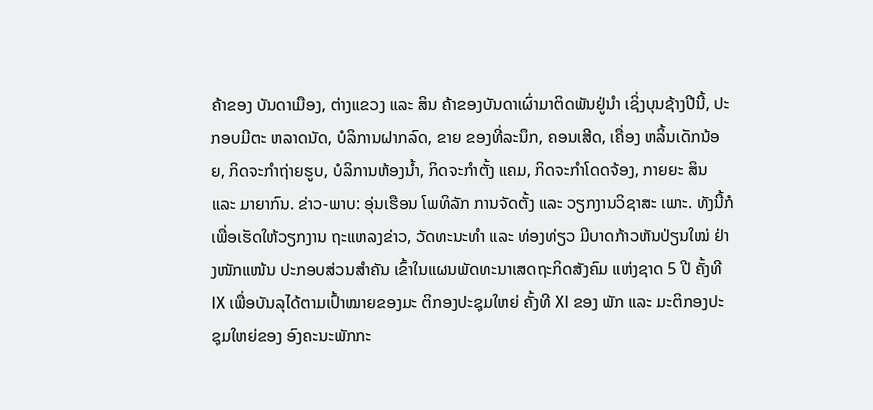ຄ້າຂອງ ບັນດາເມືອງ, ຕ່າງແຂວງ ແລະ ສິນ ຄ້າຂອງບັນດາເຜົ່າມາຕິດພັນຢູ່ນຳ ເຊິ່ງບຸນຊ້າງປີນີ້, ປະກອບມີຕະ ຫລາດນັດ, ບໍລິການຝາກລົດ, ຂາຍ ຂອງທີ່ລະນຶກ, ຄອນເສີດ, ເຄື່ອງ ຫລິ້ນເດັກນ້ອຍ, ກິດຈະກຳຖ່າຍຮູບ, ບໍລິການຫ້ອງນ້ຳ, ກິດຈະກຳຕັ້ງ ແຄມ, ກິດຈະກຳໂດດຈ້ອງ, ກາຍຍະ ສິນ ແລະ ມາຍາກົນ. ຂ່າວ-ພາບ: ອຸ່ນເຮືອນ ໂພທິລັກ ການຈັດຕັ້ງ ແລະ ວຽກງານວິຊາສະ ເພາະ. ທັງນີ້ກໍເພື່ອເຮັດໃຫ້ວຽກງານ ຖະແຫລງຂ່າວ, ວັດທະນະທໍາ ແລະ ທ່ອງທ່ຽວ ມີບາດກ້າວຫັນປ່ຽນໃໝ່ ຢ່າງໜັກແໜ້ນ ປະກອບສ່ວນສໍາຄັນ ເຂົ້າໃນແຜນພັດທະນາເສດຖະກິດສັງຄົມ ແຫ່ງຊາດ 5 ປີ ຄັ້ງທີ IX ເພື່ອບັນລຸໄດ້ຕາມເປົ້າໝາຍຂອງມະ ຕິກອງປະຊຸມໃຫຍ່ ຄັ້ງທີ XI ຂອງ ພັກ ແລະ ມະຕິກອງປະຊຸມໃຫຍ່ຂອງ ອົງຄະນະພັກກະ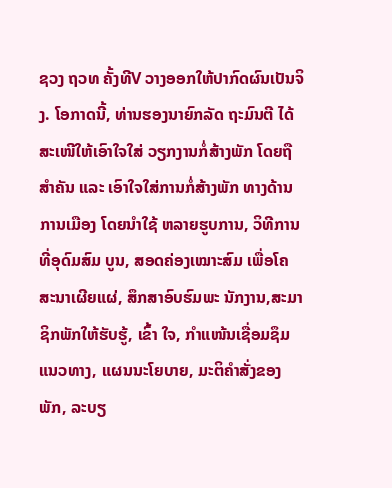ຊວງ ຖວທ ຄັ້ງທີV ວາງອອກໃຫ້ປາກົດຜົນເປັນຈິງ. ໂອກາດນີ້, ທ່ານຮອງນາຍົກລັດ ຖະມົນຕີ ໄດ້ສະເໜີໃຫ້ເອົາໃຈໃສ່ ວຽກງານກໍ່ສ້າງພັກ ໂດຍຖືສຳຄັນ ແລະ ເອົາໃຈໃສ່ການກໍ່ສ້າງພັກ ທາງດ້ານການເມືອງ ໂດຍນຳໃຊ້ ຫລາຍຮູບການ, ວິທີການທີ່ອຸດົມສົມ ບູນ, ສອດຄ່ອງເໝາະສົມ ເພື່ອໂຄ ສະນາເຜີຍແຜ່, ສຶກສາອົບຮົມພະ ນັກງານ,ສະມາຊິກພັກໃຫ້ຮັບຮູ້, ເຂົ້າ ໃຈ, ກຳແໜ້ນເຊື່ອມຊຶມແນວທາງ, ແຜນນະໂຍບາຍ, ມະຕິຄຳສັ່ງຂອງ ພັກ, ລະບຽ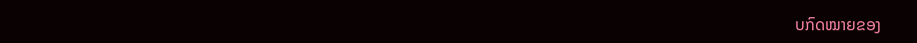ບກົດໝາຍຂອງ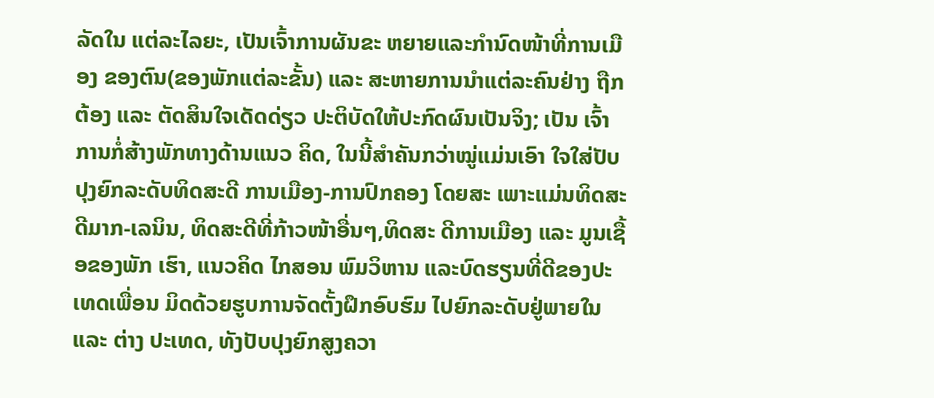ລັດໃນ ແຕ່ລະໄລຍະ, ເປັນເຈົ້າການຜັນຂະ ຫຍາຍແລະກຳນົດໜ້າທີ່ການເມືອງ ຂອງຕົນ(ຂອງພັກແຕ່ລະຂັ້ນ) ແລະ ສະຫາຍການນຳແຕ່ລະຄົນຢ່າງ ຖືກຕ້ອງ ແລະ ຕັດສິນໃຈເດັດດ່ຽວ ປະຕິບັດໃຫ້ປະກົດຜົນເປັນຈິງ; ເປັນ ເຈົ້າການກໍ່ສ້າງພັກທາງດ້ານແນວ ຄິດ, ໃນນີ້ສຳຄັນກວ່າໝູ່ແມ່ນເອົາ ໃຈໃສ່ປັບປຸງຍົກລະດັບທິດສະດີ ການເມືອງ-ການປົກຄອງ ໂດຍສະ ເພາະແມ່ນທິດສະດີມາກ-ເລນິນ, ທິດສະດີທີ່ກ້າວໜ້າອື່ນໆ,ທິດສະ ດີການເມືອງ ແລະ ມູນເຊື້ອຂອງພັກ ເຮົາ, ແນວຄິດ ໄກສອນ ພົມວິຫານ ແລະບົດຮຽນທີ່ດີຂອງປະເທດເພື່ອນ ມິດດ້ວຍຮູບການຈັດຕັ້ງຝຶກອົບຮົມ ໄປຍົກລະດັບຢູ່ພາຍໃນ ແລະ ຕ່າງ ປະເທດ, ທັງປັບປຸງຍົກສູງຄວາ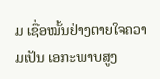ມ ເຊື່ອໝັ້ນຢ່າງຕາຍໃຈຄວາມເປັນ ເອກະພາບສູງ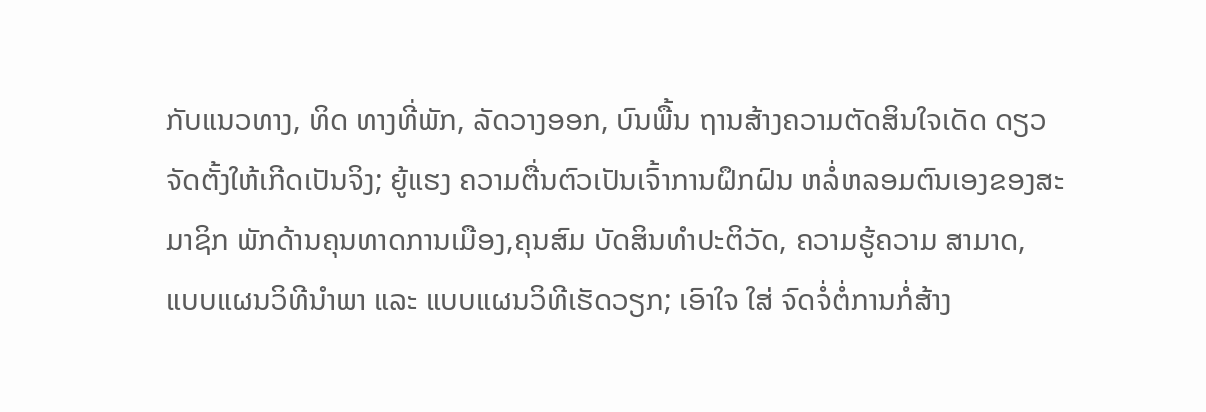ກັບແນວທາງ, ທິດ ທາງທີ່ພັກ, ລັດວາງອອກ, ບົນພື້ນ ຖານສ້າງຄວາມຕັດສິນໃຈເດັດ ດຽວຈັດຕັ້ງໃຫ້ເກີດເປັນຈິງ; ຍູ້ແຮງ ຄວາມຕື່ນຕົວເປັນເຈົ້າການຝຶກຝົນ ຫລໍ່ຫລອມຕົນເອງຂອງສະມາຊິກ ພັກດ້ານຄຸນທາດການເມືອງ,ຄຸນສົມ ບັດສິນທຳປະຕິວັດ, ຄວາມຮູ້ຄວາມ ສາມາດ, ແບບແຜນວິທີນຳພາ ແລະ ແບບແຜນວິທີເຮັດວຽກ; ເອົາໃຈ ໃສ່ ຈົດຈໍ່ຕໍ່ການກໍ່ສ້າງ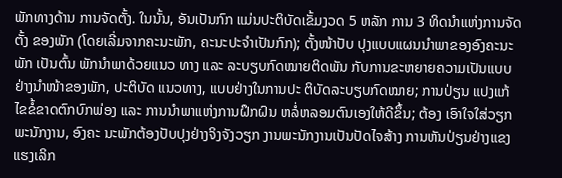ພັກທາງດ້ານ ການຈັດຕັ້ງ. ໃນນັ້ນ, ອັນເປັນກົກ ແມ່ນປະຕິບັດເຂັ້ມງວດ 5 ຫລັກ ການ 3 ທິດນຳແຫ່ງການຈັດຕັ້ງ ຂອງພັກ (ໂດຍເລີ່ມຈາກຄະນະພັກ, ຄະນະປະຈຳເປັນກົກ); ຕັ້ງໜ້າປັບ ປຸງແບບແຜນນຳພາຂອງອົງຄະນະ ພັກ ເປັນຕົ້ນ ພັກນຳພາດ້ວຍແນວ ທາງ ແລະ ລະບຽບກົດໝາຍຕິດພັນ ກັບການຂະຫຍາຍຄວາມເປັນແບບ ຢ່າງນຳໜ້າຂອງພັກ, ປະຕິບັດ ແນວທາງ, ແບບຢ່າງໃນການປະ ຕິບັດລະບຽບກົດໝາຍ; ການປ່ຽນ ແປງແກ້ໄຂຂໍ້ຂາດຕົກບົກພ່ອງ ແລະ ການນຳພາແຫ່ງການຝຶກຝົນ ຫລໍ່ຫລອມຕົນເອງໃຫ້ດີຂຶ້ນ; ຕ້ອງ ເອົາໃຈໃສ່ວຽກພະນັກງານ, ອົງຄະ ນະພັກຕ້ອງປັບປຸງຢ່າງຈິງຈັງວຽກ ງານພະນັກງານເປັນປັດໄຈສ້າງ ການຫັນປ່ຽນຢ່າງແຂງແຮງເລິກ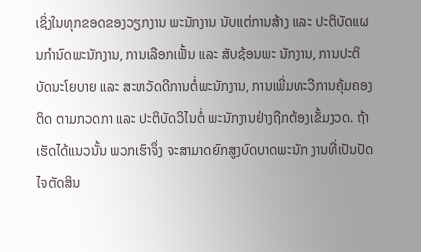ເຊິ່ງໃນທຸກຂອດຂອງວຽກງານ ພະນັກງານ ນັບແຕ່ການສ້າງ ແລະ ປະຕິບັດແຜນກຳນົດພະນັກງານ, ການເລືອກເຟັ້ນ ແລະ ສັບຊ້ອນພະ ນັກງານ, ການປະຕິບັດນະໂຍບາຍ ແລະ ສະຫວັດດີການຕໍ່ພະນັກງານ, ການເພີ່ມທະວີການຄຸ້ມຄອງຕິດ ຕາມກວດກາ ແລະ ປະຕິບັດວິໄນຕໍ່ ພະນັກງານຢ່າງຖືກຕ້ອງເຂັ້ມງວດ. ຖ້າເຮັດໄດ້ແນວນັ້ນ ພວກເຮົາຈຶ່ງ ຈະສາມາດຍົກສູງບົດບາດພະນັກ ງານທີ່ເປັນປັດໄຈຕັດສິນ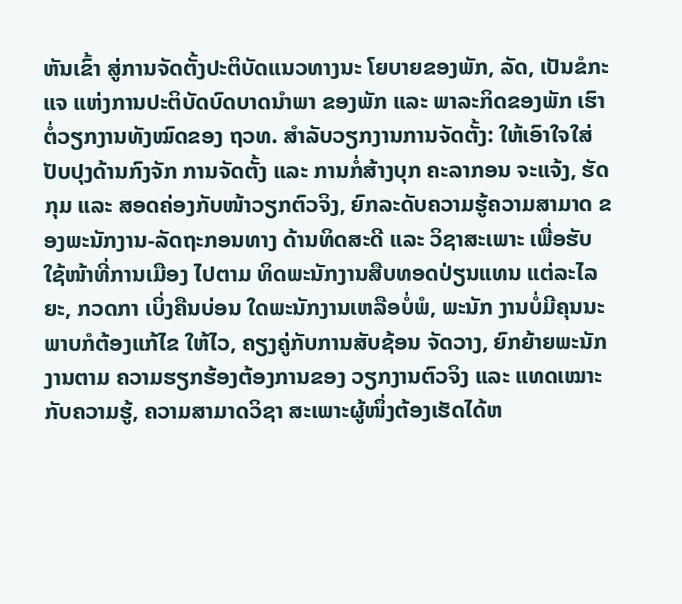ຫັນເຂົ້າ ສູ່ການຈັດຕັ້ງປະຕິບັດແນວທາງນະ ໂຍບາຍຂອງພັກ, ລັດ, ເປັນຂໍກະແຈ ແຫ່ງການປະຕິບັດບົດບາດນຳພາ ຂອງພັກ ແລະ ພາລະກິດຂອງພັກ ເຮົາຕໍ່ວຽກງານທັງໝົດຂອງ ຖວທ. ສໍາລັບວຽກງານການຈັດຕັ້ງ: ໃຫ້ເອົາໃຈໃສ່ປັບປຸງດ້ານກົງຈັກ ການຈັດຕັ້ງ ແລະ ການກໍ່ສ້າງບຸກ ຄະລາກອນ ຈະແຈ້ງ, ຮັດກຸມ ແລະ ສອດຄ່ອງກັບໜ້າວຽກຕົວຈິງ, ຍົກລະດັບຄວາມຮູ້ຄວາມສາມາດ ຂອງພະນັກງານ-ລັດຖະກອນທາງ ດ້ານທິດສະດີ ແລະ ວິຊາສະເພາະ ເພື່ອຮັບໃຊ້ໜ້າທີ່ການເມືອງ ໄປຕາມ ທິດພະນັກງານສືບທອດປ່ຽນແທນ ແຕ່ລະໄລຍະ, ກວດກາ ເບິ່ງຄືນບ່ອນ ໃດພະນັກງານເຫລືອບໍ່ພໍ, ພະນັກ ງານບໍ່ມີຄຸນນະພາບກໍຕ້ອງແກ້ໄຂ ໃຫ້ໄວ, ຄຽງຄູ່ກັບການສັບຊ້ອນ ຈັດວາງ, ຍົກຍ້າຍພະນັກງານຕາມ ຄວາມຮຽກຮ້ອງຕ້ອງການຂອງ ວຽກງານຕົວຈິງ ແລະ ແທດເໝາະ ກັບຄວາມຮູ້, ຄວາມສາມາດວິຊາ ສະເພາະຜູ້ໜຶ່ງຕ້ອງເຮັດໄດ້ຫ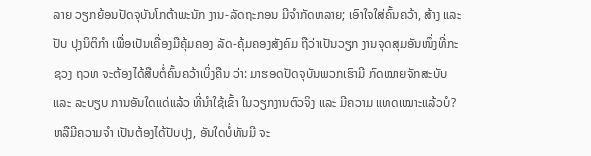ລາຍ ວຽກຍ້ອນປັດຈຸບັນໂກຕ້າພະນັກ ງານ-ລັດຖະກອນ ມີຈຳກັດຫລາຍ; ເອົາໃຈໃສ່ຄົ້ນຄວ້າ, ສ້າງ ແລະ ປັບ ປຸງນິຕິກຳ ເພື່ອເປັນເຄື່ອງມືຄຸ້ມຄອງ ລັດ-ຄຸ້ມຄອງສັງຄົມ ຖືວ່າເປັນວຽກ ງານຈຸດສຸມອັນໜຶ່ງທີ່ກະຊວງ ຖວທ ຈະຕ້ອງໄດ້ສືບຕໍ່ຄົ້ນຄວ້າເບິ່ງຄືນ ວ່າ: ມາຮອດປັດຈຸບັນພວກເຮົາມີ ກົດໝາຍຈັກສະບັບ ແລະ ລະບຽບ ການອັນໃດແດ່ແລ້ວ ທີ່ນຳໃຊ້ເຂົ້າ ໃນວຽກງານຕົວຈິງ ແລະ ມີຄວາມ ແທດເໝາະແລ້ວບໍ?ຫລືມີຄວາມຈຳ ເປັນຕ້ອງໄດ້ປັບປຸງ, ອັນໃດບໍ່ທັນມີ ຈະ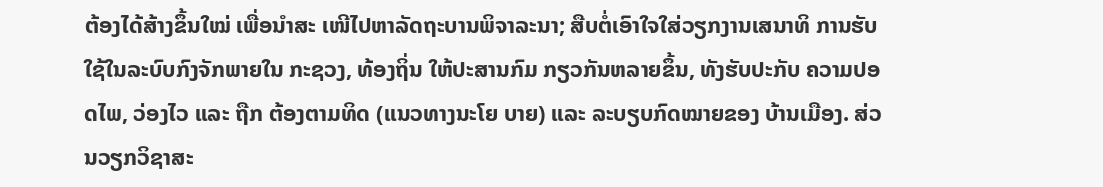ຕ້ອງໄດ້ສ້າງຂຶ້ນໃໝ່ ເພື່ອນຳສະ ເໜີໄປຫາລັດຖະບານພິຈາລະນາ; ສືບຕໍ່ເອົາໃຈໃສ່ວຽກງານເສນາທິ ການຮັບໃຊ້ໃນລະບົບກົງຈັກພາຍໃນ ກະຊວງ, ທ້ອງຖິ່ນ ໃຫ້ປະສານກົມ ກຽວກັນຫລາຍຂຶ້ນ, ທັງຮັບປະກັບ ຄວາມປອດໄພ, ວ່ອງໄວ ແລະ ຖືກ ຕ້ອງຕາມທິດ (ແນວທາງນະໂຍ ບາຍ) ແລະ ລະບຽບກົດໝາຍຂອງ ບ້ານເມືອງ. ສ່ວນວຽກວິຊາສະ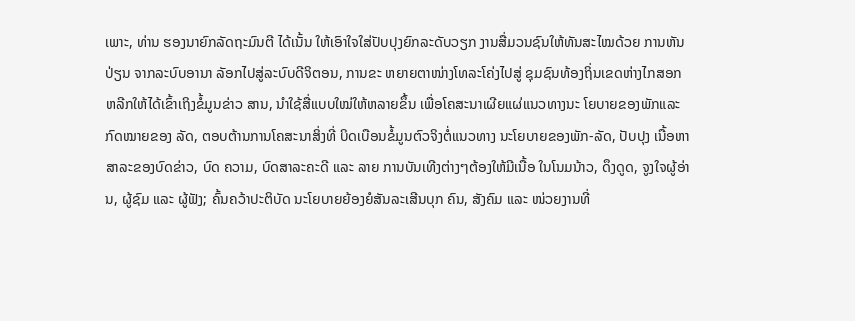ເພາະ, ທ່ານ ຮອງນາຍົກລັດຖະມົນຕີ ໄດ້ເນັ້ນ ໃຫ້ເອົາໃຈໃສ່ປັບປຸງຍົກລະດັບວຽກ ງານສື່ມວນຊົນໃຫ້ທັນສະໄໝດ້ວຍ ການຫັນປ່ຽນ ຈາກລະບົບອານາ ລັອກໄປສູ່ລະບົບດີຈິຕອນ, ການຂະ ຫຍາຍຕາໜ່າງໂທລະໂຄ່ງໄປສູ່ ຊຸມຊົນທ້ອງຖິ່ນເຂດຫ່າງໄກສອກ ຫລີກໃຫ້ໄດ້ເຂົ້າເຖິງຂໍ້ມູນຂ່າວ ສານ, ນໍາໃຊ້ສື່ແບບໃໝ່ໃຫ້ຫລາຍຂຶ້ນ ເພື່ອໂຄສະນາເຜີຍແຜ່ແນວທາງນະ ໂຍບາຍຂອງພັກແລະກົດໝາຍຂອງ ລັດ, ຕອບຕ້ານການໂຄສະນາສິ່ງທີ່ ບິດເບືອນຂໍ້ມູນຕົວຈິງຕໍ່ແນວທາງ ນະໂຍບາຍຂອງພັກ-ລັດ, ປັບປຸງ ເນື້ອຫາສາລະຂອງບົດຂ່າວ, ບົດ ຄວາມ, ບົດສາລະຄະດີ ແລະ ລາຍ ການບັນເທີງຕ່າງໆຕ້ອງໃຫ້ມີເນື້ອ ໃນໂນມນ້າວ, ດຶງດູດ, ຈູງໃຈຜູ້ອ່ານ, ຜູ້ຊົມ ແລະ ຜູ້ຟັງ; ຄົ້ນຄວ້າປະຕິບັດ ນະໂຍບາຍຍ້ອງຍໍສັນລະເສີນບຸກ ຄົນ, ສັງຄົມ ແລະ ໜ່ວຍງານທີ່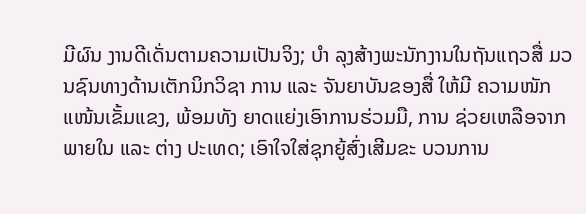ມີຜົນ ງານດີເດັ່ນຕາມຄວາມເປັນຈິງ; ບໍາ ລຸງສ້າງພະນັກງານໃນຖັນແຖວສື່ ມວນຊົນທາງດ້ານເຕັກນິກວິຊາ ການ ແລະ ຈັນຍາບັນຂອງສື່ ໃຫ້ມີ ຄວາມໜັກແໜ້ນເຂັ້ມແຂງ, ພ້ອມທັງ ຍາດແຍ່ງເອົາການຮ່ວມມື, ການ ຊ່ວຍເຫລືອຈາກພາຍໃນ ແລະ ຕ່າງ ປະເທດ; ເອົາໃຈໃສ່ຊຸກຍູ້ສົ່ງເສີມຂະ ບວນການ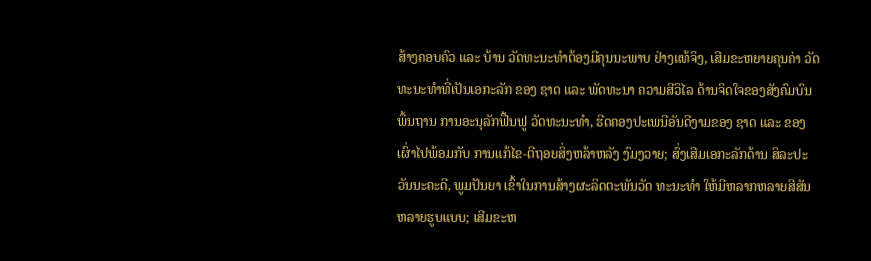ສ້າງຄອບຄົວ ແລະ ບ້ານ ວັດທະນະທໍາຕ້ອງມີຄຸນນະພາບ ຢ່າງແທ້ຈິງ, ເສີມຂະຫຍາຍຄຸນຄ່າ ວັດທະນະທໍາທີ່ເປັນເອກະລັກ ຂອງ ຊາດ ແລະ ພັດທະນາ ຄວາມສີວິໄລ ດ້ານຈິດໃຈຂອງສັງຄົມບົນພື້ນຖານ ການອະນຸລັກຟື້ນຟູ ວັດທະນະທໍາ, ຮີດຄອງປະເພນີອັນດີງາມຂອງ ຊາດ ແລະ ຂອງເຜົ່າໄປພ້ອມກັບ ການແກ້ໄຂ-ຕີຖອຍສິ່ງຫລ້າຫລັງ ງົມງວາຍ; ສົ່ງເສີມເອກະລັກດ້ານ ສິລະປະວັນນະຄະດີ, ພູມປັນຍາ ເຂົ້າໃນການສ້າງຜະລິດຕະພັນວັດ ທະນະທໍາ ໃຫ້ມີຫລາກຫລາຍສີສັນຫລາຍຮູບແບບ; ເສີມຂະຫ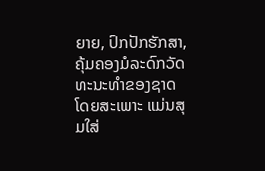ຍາຍ, ປົກປັກຮັກສາ, ຄຸ້ມຄອງມໍລະດົກວັດ ທະນະທໍາຂອງຊາດ ໂດຍສະເພາະ ແມ່ນສຸມໃສ່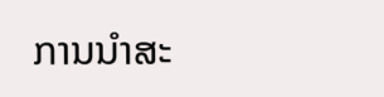ການນໍາສະ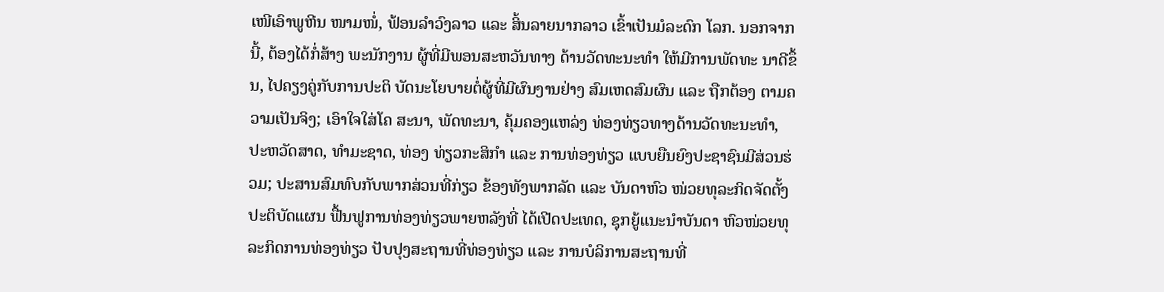ເໜີເອົາພູຫີນ ໜາມໜໍ່, ຟ້ອນລໍາວົງລາວ ແລະ ສິ້ນລາຍນາກລາວ ເຂົ້າເປັນມໍລະດົກ ໂລກ. ນອກຈາກນີ້, ຕ້ອງໄດ້ກໍ່ສ້າງ ພະນັກງານ ຜູ້ທີ່ມີພອນສະຫວັນທາງ ດ້ານວັດທະນະທໍາ ໃຫ້ມີການພັດທະ ນາດີຂຶ້ນ, ໄປຄຽງຄູ່ກັບການປະຕິ ບັດນະໂຍບາຍຕໍ່ຜູ້ທີ່ມີຜົນງານຢ່າງ ສົມເຫດສົມຜົນ ແລະ ຖືກຕ້ອງ ຕາມຄວາມເປັນຈິງ; ເອົາໃຈໃສ່ໂຄ ສະນາ, ພັດທະນາ, ຄຸ້ມຄອງແຫລ່ງ ທ່ອງທ່ຽວທາງດ້ານວັດທະນະທຳ, ປະຫວັດສາດ, ທຳມະຊາດ, ທ່ອງ ທ່ຽວກະສິກໍາ ແລະ ການທ່ອງທ່ຽວ ແບບຍືນຍົງປະຊາຊົນມີສ່ວນຮ່ວມ; ປະສານສົມທົບກັບພາກສ່ວນທີ່ກ່ຽວ ຂ້ອງທັງພາກລັດ ແລະ ບັນດາຫົວ ໜ່ວຍທຸລະກິດຈັດຕັ້ງປະຕິບັດແຜນ ຟື້ນຟູການທ່ອງທ່ຽວພາຍຫລັງທີ່ ໄດ້ເປີດປະເທດ, ຊຸກຍູ້ແນະນໍາບັນດາ ຫົວໜ່ວຍທຸລະກິດການທ່ອງທ່ຽວ ປັບປຸງສະຖານທີ່ທ່ອງທ່ຽວ ແລະ ການບໍລິການສະຖານທີ່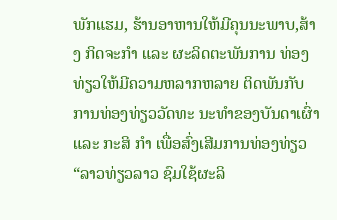ພັກແຮມ, ຮ້ານອາຫານໃຫ້ມີຄຸນນະພາບ,ສ້າງ ກິດຈະກຳ ແລະ ຜະລິດຕະພັນການ ທ່ອງທ່ຽວໃຫ້ມີຄວາມຫລາກຫລາຍ ຕິດພັນກັບການທ່ອງທ່ຽວວັດທະ ນະທຳຂອງບັນດາເຜົ່າ ແລະ ກະສິ ກຳ ເພື່ອສົ່ງເສີມການທ່ອງທ່ຽວ “ລາວທ່ຽວລາວ ຊົມໃຊ້ຜະລິ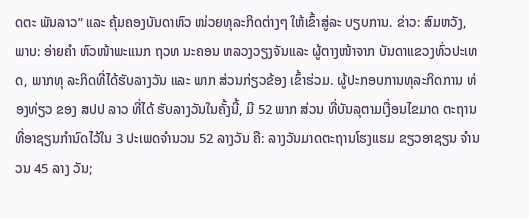ດຕະ ພັນລາວ” ແລະ ຄຸ້ມຄອງບັນດາຫົວ ໜ່ວຍທຸລະກິດຕ່າງໆ ໃຫ້ເຂົ້າສູ່ລະ ບຽບການ. ຂ່າວ: ສົມຫວັງ, ພາບ: ອ່າຍຄໍາ ຫົວໜ້າພະແນກ ຖວທ ນະຄອນ ຫລວງວຽງຈັນແລະ ຜູ້ຕາງໜ້າຈາກ ບັນດາແຂວງທົ່ວປະເທດ, ພາກທຸ ລະກິດທີ່ໄດ້ຮັບລາງວັນ ແລະ ພາກ ສ່ວນກ່ຽວຂ້ອງ ເຂົ້າຮ່ວມ. ຜູ້ປະກອບການທຸລະກິດການ ທ່ອງທ່ຽວ ຂອງ ສປປ ລາວ ທີ່ໄດ້ ຮັບລາງວັນໃນຄັ້ງນີ້, ມີ 52 ພາກ ສ່ວນ ທີ່ບັນລຸຕາມເງື່ອນໄຂມາດ ຕະຖານທີ່ອາຊຽນກໍານົດໄວ້ໃນ 3 ປະເພດຈໍານວນ 52 ລາງວັນ ຄື: ລາງວັນມາດຕະຖານໂຮງແຮມ ຂຽວອາຊຽນ ຈໍານວນ 45 ລາງ ວັນ;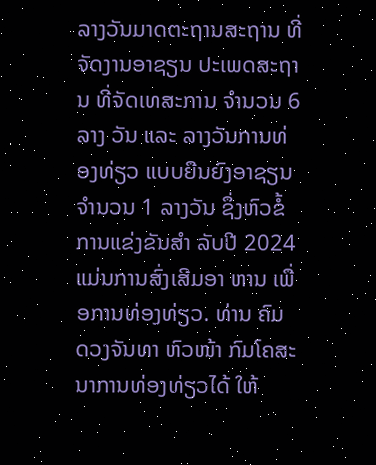ລາງວັນມາດຕະຖານສະຖານ ທີ່ຈັດງານອາຊຽນ ປະເພດສະຖານ ທີ່ຈັດເທສະການ ຈໍານວນ 6 ລາງ ວັນ ແລະ ລາງວັນການທ່ອງທ່ຽວ ແບບຍືນຍົງອາຊຽນ ຈໍານວນ 1 ລາງວັນ ຊຶ່ງຫົວຂໍ້ການແຂ່ງຂັນສໍາ ລັບປີ 2024 ແມ່ນການສົ່ງເສີມອາ ຫານ ເພື່ອການທ່ອງທ່ຽວ. ທ່ານ ຄົມ ດວງຈັນທາ ຫົວໜ້າ ກົມໂຄສະນາການທ່ອງທ່ຽວໄດ້ ໃຫ້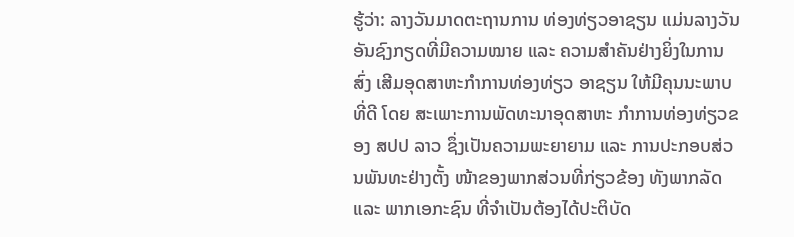ຮູ້ວ່າ: ລາງວັນມາດຕະຖານການ ທ່ອງທ່ຽວອາຊຽນ ແມ່ນລາງວັນ ອັນຊົງກຽດທີ່ມີຄວາມໝາຍ ແລະ ຄວາມສຳຄັນຢ່າງຍິ່ງໃນການສົ່ງ ເສີມອຸດສາຫະກຳການທ່ອງທ່ຽວ ອາຊຽນ ໃຫ້ມີຄຸນນະພາບທີ່ດີ ໂດຍ ສະເພາະການພັດທະນາອຸດສາຫະ ກຳການທ່ອງທ່ຽວຂອງ ສປປ ລາວ ຊຶ່ງເປັນຄວາມພະຍາຍາມ ແລະ ການປະກອບສ່ວນພັນທະຢ່າງຕັ້ງ ໜ້າຂອງພາກສ່ວນທີ່ກ່ຽວຂ້ອງ ທັງພາກລັດ ແລະ ພາກເອກະຊົນ ທີ່ຈຳເປັນຕ້ອງໄດ້ປະຕິບັດ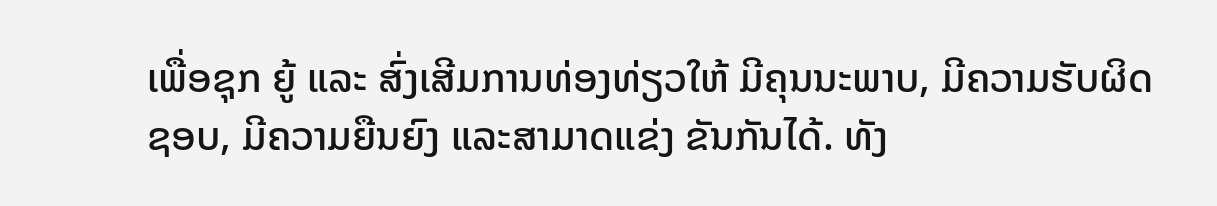ເພື່ອຊຸກ ຍູ້ ແລະ ສົ່ງເສີມການທ່ອງທ່ຽວໃຫ້ ມີຄຸນນະພາບ, ມີຄວາມຮັບຜິດຊອບ, ມີຄວາມຍືນຍົງ ແລະສາມາດແຂ່ງ ຂັນກັນໄດ້. ທັງ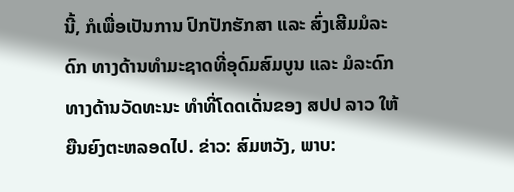ນີ້, ກໍເພື່ອເປັນການ ປົກປັກຮັກສາ ແລະ ສົ່ງເສີມມໍລະດົກ ທາງດ້ານທຳມະຊາດທີ່ອຸດົມສົມບູນ ແລະ ມໍລະດົກທາງດ້ານວັດທະນະ ທຳທີ່ໂດດເດັ່ນຂອງ ສປປ ລາວ ໃຫ້ ຍືນຍົງຕະຫລອດໄປ. ຂ່າວ: ສົມຫວັງ, ພາບ: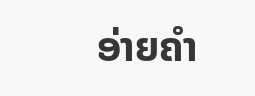ອ່າຍຄໍາ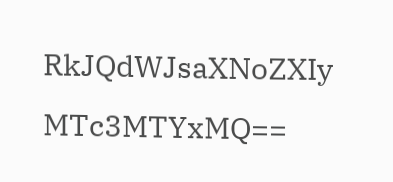RkJQdWJsaXNoZXIy MTc3MTYxMQ==